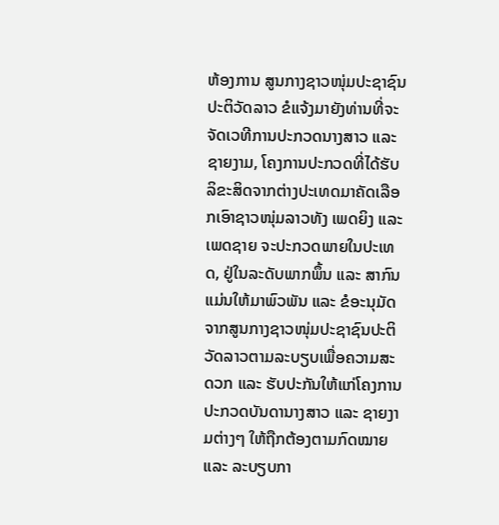ຫ້ອງການ ສູນກາງຊາວໜຸ່ມປະຊາຊົນປະຕິວັດລາວ ຂໍແຈ້ງມາຍັງທ່ານທີ່ຈະຈັດເວທີການປະກວດນາງສາວ ແລະ ຊາຍງາມ, ໂຄງການປະກວດທີ່ໄດ້ຮັບລິຂະສິດຈາກຕ່າງປະເທດມາຄັດເລືອກເອົາຊາວໜຸ່ມລາວທັງ ເພດຍິງ ແລະ ເພດຊາຍ ຈະປະກວດພາຍໃນປະເທດ, ຢູ່ໃນລະດັບພາກພຶ້ນ ແລະ ສາກົນ ແມ່ນໃຫ້ມາພົວພັນ ແລະ ຂໍອະນຸມັດຈາກສູນກາງຊາວໜຸ່ມປະຊາຊົນປະຕິວັດລາວຕາມລະບຽບເພື່ອຄວາມສະດວກ ແລະ ຮັບປະກັນໃຫ້ແກ່ໂຄງການປະກວດບັນດານາງສາວ ແລະ ຊາຍງາມຕ່າງໆ ໃຫ້ຖືກຕ້ອງຕາມກົດໝາຍ ແລະ ລະບຽບກາ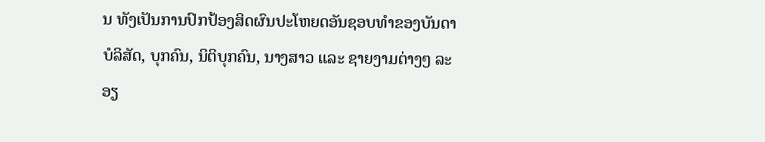ນ ທັງເປັນການປົກປ້ອງສິດຜົນປະໂຫຍດອັນຊອບທຳຂອງບັນດາບໍລິສັດ, ບຸກຄົນ, ນິຕິບຸກຄົນ, ນາງສາວ ແລະ ຊາຍງາມຕ່າງໆ ລະອຽ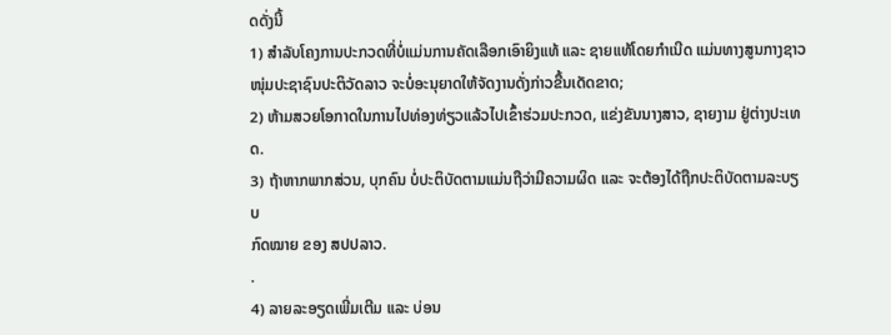ດດັ່ງນີ້
1) ສໍາລັບໂຄງການປະກວດທີ່ບໍ່ແມ່ນການຄັດເລືອກເອົາຍິງແທ້ ແລະ ຊາຍແທ້ໂດຍກໍາເນີດ ແມ່ນທາງສູນກາງຊາວ
ໜຸ່ມປະຊາຊົນປະຕິວັດລາວ ຈະບໍ່ອະນຸຍາດໃຫ້ຈັດງານດັ່ງກ່າວຂື້ນເດັດຂາດ;
2) ຫ້າມສວຍໂອກາດໃນການໄປທ່ອງທ່ຽວແລ້ວໄປເຂົ້າຮ່ວມປະກວດ, ແຂ່ງຂັນນາງສາວ, ຊາຍງາມ ຢູ່ຕ່າງປະເທດ.
3) ຖ້າຫາກພາກສ່ວນ, ບຸກຄົນ ບໍ່ປະຕິບັດຕາມແມ່ນຖືວ່າມີຄວາມຜິດ ແລະ ຈະຕ້ອງໄດ້ຖືກປະຕິບັດຕາມລະບຽບ
ກົດໝາຍ ຂອງ ສປປລາວ.
.
4) ລາຍລະອຽດເພີ່ມເຕີມ ແລະ ບ່ອນ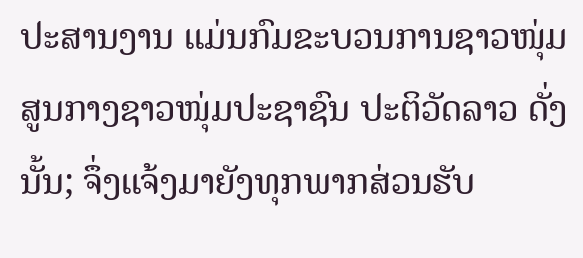ປະສານງານ ແມ່ນກົມຂະບວນການຊາວໜຸ່ມສູນກາງຊາວໜຸ່ມປະຊາຊົນ ປະຕິວັດລາວ ດັ່ງນັ້ນ; ຈຶ່ງແຈ້ງມາຍັງທຸກພາກສ່ວນຮັບ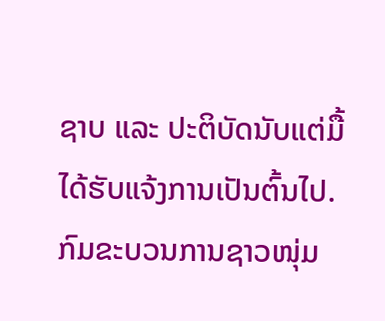ຊາບ ແລະ ປະຕິບັດນັບແຕ່ມື້ໄດ້ຮັບແຈ້ງການເປັນຕົ້ນໄປ.
ກົມຂະບວນການຊາວໜຸ່ມ